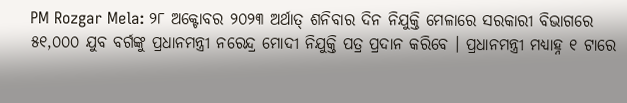PM Rozgar Mela: ୨୮ ଅକ୍ଟୋବର ୨୦୨୩ ଅର୍ଥାତ୍ ଶନିବାର ଦିନ ନିଯୁକ୍ତି ମେଳାରେ ସରକାରୀ ବିଭାଗରେ ୫୧,୦୦୦ ଯୁବ ବର୍ଗଙ୍କୁ ପ୍ରଧାନମନ୍ତ୍ରୀ ନରେନ୍ଦ୍ର ମୋଦୀ ନିଯୁକ୍ତି ପତ୍ର ପ୍ରଦାନ କରିବେ । ପ୍ରଧାନମନ୍ତ୍ରୀ ମଧ୍ୟାହ୍ନ ୧ ଟାରେ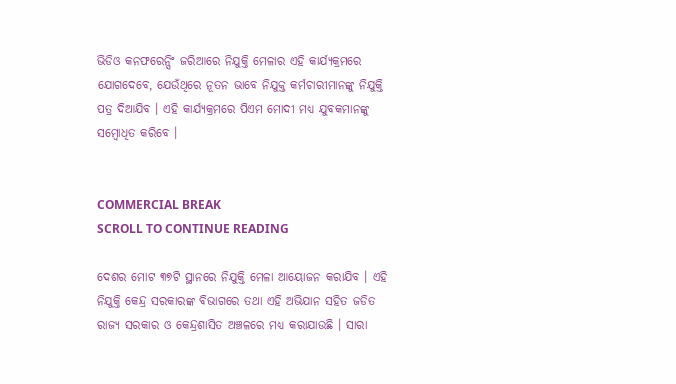ଭିଡିଓ କନଫରେନ୍ସିଂ ଜରିଆରେ ନିଯୁକ୍ତି ମେଳାର ଏହି କାର୍ଯ୍ୟକ୍ରମରେ ଯୋଗଦେବେ, ଯେଉଁଥିରେ ନୂତନ ଭାବେ ନିଯୁକ୍ତ କର୍ମଚାରୀମାନଙ୍କୁ ନିଯୁକ୍ତି ପତ୍ର ଦିଆଯିବ । ଏହି କାର୍ଯ୍ୟକ୍ରମରେ ପିଏମ ମୋଦୀ ମଧ୍ୟ ଯୁବକମାନଙ୍କୁ ସମ୍ବୋଧିତ କରିବେ ।


COMMERCIAL BREAK
SCROLL TO CONTINUE READING

ଦେଶର ମୋଟ ୩୭ଟି ସ୍ଥାନରେ ନିଯୁକ୍ତି ମେଳା ଆୟୋଜନ କରାଯିବ । ଏହି ନିଯୁକ୍ତି କେନ୍ଦ୍ର ସରକାରଙ୍କ ବିଭାଗରେ ତଥା ଏହି ଅଭିଯାନ ସହିତ ଜଡିତ ରାଜ୍ୟ ସରକାର ଓ କେନ୍ଦ୍ରଶାସିତ ଅଞ୍ଚଳରେ ମଧ୍ୟ କରାଯାଉଛି । ସାରା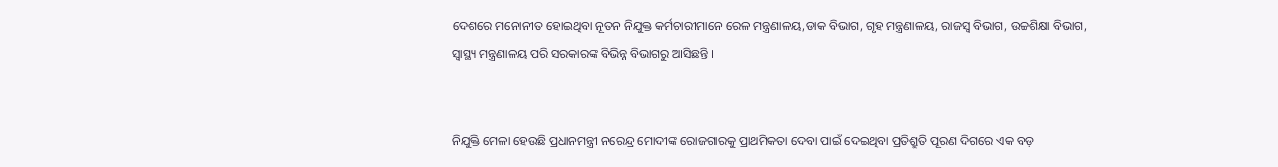ଦେଶରେ ମନୋନୀତ ହୋଇଥିବା ନୂତନ ନିଯୁକ୍ତ କର୍ମଚାରୀମାନେ ରେଳ ମନ୍ତ୍ରଣାଳୟ,ଡାକ ବିଭାଗ, ଗୃହ ମନ୍ତ୍ରଣାଳୟ, ରାଜସ୍ୱ ବିଭାଗ, ଉଚ୍ଚଶିକ୍ଷା ବିଭାଗ, ସ୍ୱାସ୍ଥ୍ୟ ମନ୍ତ୍ରଣାଳୟ ପରି ସରକାରଙ୍କ ବିଭିନ୍ନ ବିଭାଗରୁ ଆସିଛନ୍ତି ।


ନିଯୁକ୍ତି ମେଳା ହେଉଛି ପ୍ରଧାନମନ୍ତ୍ରୀ ନରେନ୍ଦ୍ର ମୋଦୀଙ୍କ ରୋଜଗାରକୁ ପ୍ରାଥମିକତା ଦେବା ପାଇଁ ଦେଇଥିବା ପ୍ରତିଶ୍ରୁତି ପୂରଣ ଦିଗରେ ଏକ ବଡ଼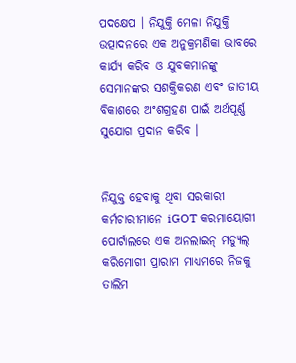ପଦକ୍ଷେପ । ନିଯୁକ୍ତି ମେଳା ନିଯୁକ୍ତି ଉତ୍ପାଦନରେ ଏକ ଅନୁକ୍ରମଣିକା ଭାବରେ କାର୍ଯ୍ୟ କରିବ ଓ ଯୁବକମାନଙ୍କୁ ସେମାନଙ୍କର ସଶକ୍ତିକରଣ ଏବଂ ଜାତୀୟ ବିକାଶରେ ଅଂଶଗ୍ରହଣ ପାଇଁ ଅର୍ଥପୂର୍ଣ୍ଣ ସୁଯୋଗ ପ୍ରଦାନ କରିବ ।


ନିଯୁକ୍ତ ହେବାକୁ ଥିବା ସରକାରୀ କର୍ମଚାରୀମାନେ iGOT କରମାୟୋଗୀ ପୋର୍ଟାଲରେ ଏକ ଅନଲାଇନ୍ ମଡ୍ୟୁଲ୍ କରିମୋଗୀ ପ୍ରାରାମ ମାଧ୍ୟମରେ ନିଜକୁ ତାଲିମ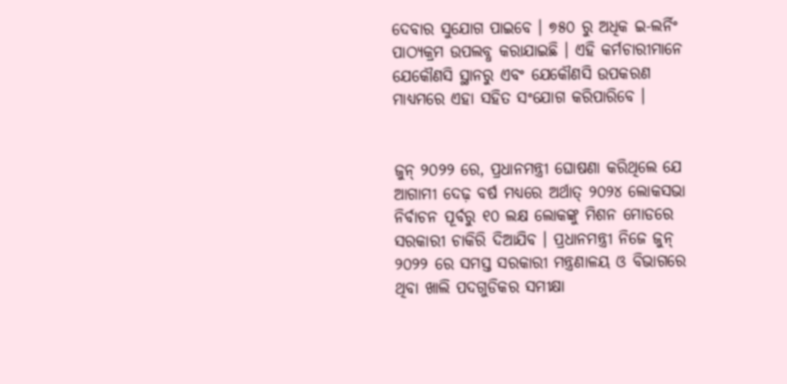ଦେବାର ସୁଯୋଗ ପାଇବେ । ୭୫୦ ରୁ ଅଧିକ ଇ-ଲର୍ନିଂ ପାଠ୍ୟକ୍ରମ ଉପଲବ୍ଧ କରାଯାଇଛି । ଏହି କର୍ମଚାରୀମାନେ ଯେକୌଣସି ସ୍ଥାନରୁ ଏବଂ ଯେକୌଣସି ଉପକରଣ ମାଧ୍ୟମରେ ଏହା ସହିତ ସଂଯୋଗ କରିପାରିବେ ।


ଜୁନ୍ ୨୦୨୨ ରେ, ପ୍ରଧାନମନ୍ତ୍ରୀ ଘୋଷଣା କରିଥିଲେ ଯେ ଆଗାମୀ ଦେଢ଼ ବର୍ଷ ମଧ୍ୟରେ ଅର୍ଥାତ୍ ୨୦୨୪ ଲୋକସଭା ନିର୍ବାଚନ ପୂର୍ବରୁ ୧୦ ଲକ୍ଷ ଲୋକଙ୍କୁ ମିଶନ ମୋଡରେ ସରକାରୀ ଚାକିରି ଦିଆଯିବ । ପ୍ରଧାନମନ୍ତ୍ରୀ ନିଜେ ଜୁନ୍ ୨୦୨୨ ରେ ସମସ୍ତ ସରକାରୀ ମନ୍ତ୍ରଣାଳୟ ଓ ବିଭାଗରେ ଥିବା ଖାଲି ପଦଗୁଡିକର ସମୀକ୍ଷା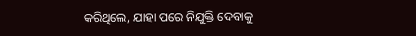କରିଥିଲେ, ଯାହା ପରେ ନିଯୁକ୍ତି ଦେବାକୁ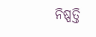ନିଷ୍ପତ୍ତି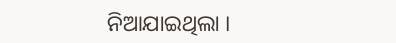ନିଆଯାଇଥିଲା ।